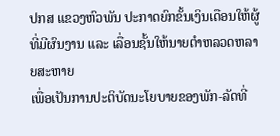ປກສ ແຂວງຫົວພັນ ປະກາດຍົກຂັ້ນເງິນເດືອນໃຫ້ຜູ້ທີ່ມີຜົນງານ ແລະ ເລື່ອນຊັ້ນໃຫ້ນາຍຕຳຫລວດຫລາຍສະຫາຍ
ເພື່ອເປັນການປະຕິບັດນະໂຍບາຍຂອງພັກ-ລັດທີ່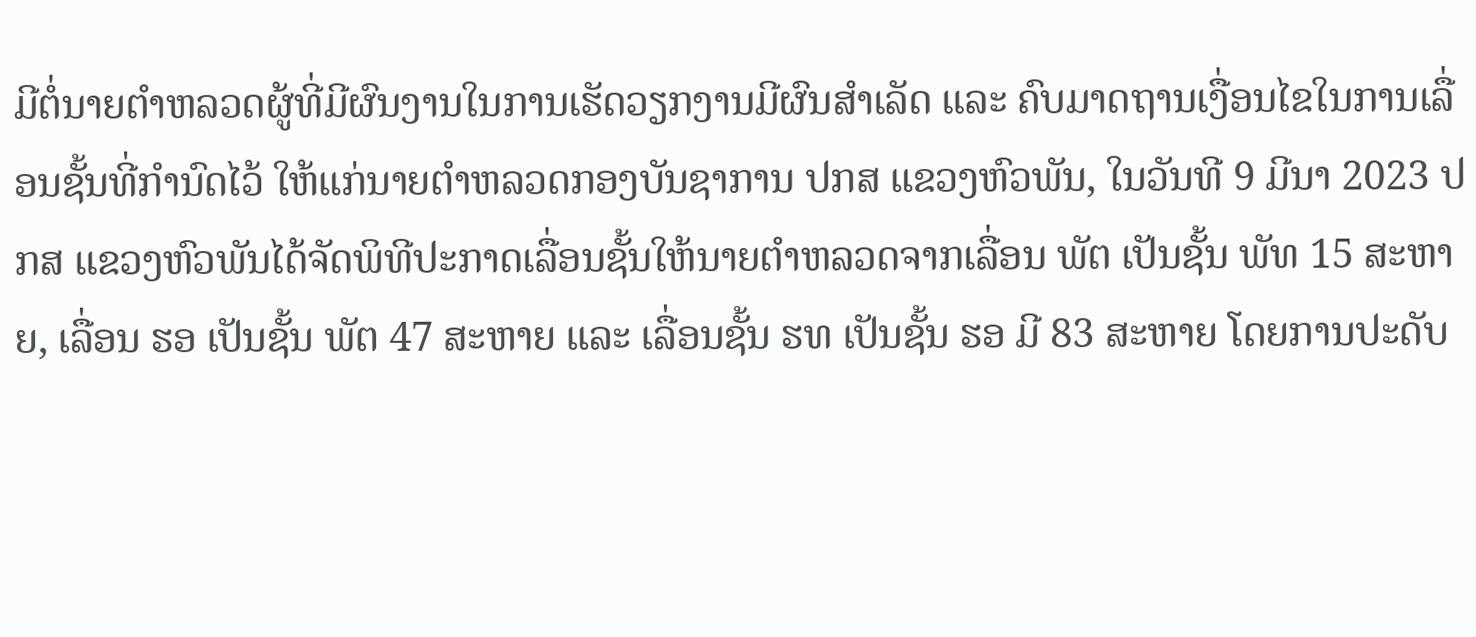ມີຕໍ່ນາຍຕຳຫລວດຜູ້ທີ່ມີຜົນງານໃນການເຮັດວຽກງານມີຜົນສຳເລັດ ແລະ ຄົບມາດຖານເງື່ອນໄຂໃນການເລື່ອນຊັ້ນທີ່ກຳນົດໄວ້ ໃຫ້ແກ່ນາຍຕຳຫລວດກອງບັນຊາການ ປກສ ແຂວງຫົວພັນ, ໃນວັນທີ 9 ມີນາ 2023 ປກສ ແຂວງຫົວພັນໄດ້ຈັດພິທີປະກາດເລື່ອນຊັ້ນໃຫ້ນາຍຕຳຫລວດຈາກເລື່ອນ ພັຕ ເປັນຊັ້ນ ພັທ 15 ສະຫາຍ, ເລື່ອນ ຮອ ເປັນຊັ້ນ ພັຕ 47 ສະຫາຍ ແລະ ເລື່ອນຊັ້ນ ຮທ ເປັນຊັ້ນ ຮອ ມີ 83 ສະຫາຍ ໂດຍການປະດັບ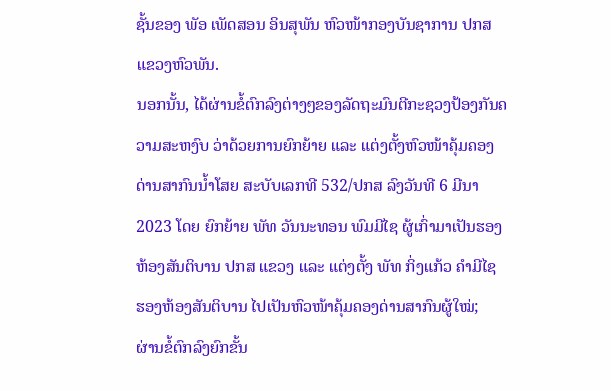ຊັ້ນຂອງ ພັອ ເພັດສອນ ອິນສຸພັນ ຫົວໜ້າກອງບັນຊາການ ປກສ ແຂວງຫົວພັນ.
ນອກນັ້ນ, ໄດ້ຜ່ານຂໍ້ຕົກລົງຕ່າງໆຂອງລັດຖະມົນຕີກະຊວງປ້ອງກັນຄວາມສະຫງົບ ວ່າດ້ວຍການຍົກຍ້າຍ ແລະ ແຕ່ງຕັ້ງຫົວໜ້າຄຸ້ມຄອງດ່ານສາກົນນ້ຳໂສຍ ສະບັບເລກທີ 532/ປກສ ລົງວັນທີ 6 ມີນາ 2023 ໂດຍ ຍົກຍ້າຍ ພັທ ວັນນະທອນ ພົມມີໄຊ ຜູ້ເກົ່າມາເປັນຮອງຫ້ອງສັນຕິບານ ປກສ ແຂວງ ແລະ ແຕ່ງຕັ້ງ ພັທ ກິ່ງແກ້ວ ຄຳມີໄຊ ຮອງຫ້ອງສັນຕິບານ ໄປເປັນຫົວໜ້າຄຸ້ມຄອງດ່ານສາກົນຜູ້ໃໝ່;
ຜ່ານຂໍ້ຕົກລົງຍົກຂັ້ນ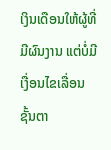ເງິນເດືອນໃຫ້ຜູ້ທີ່ມີຜົນງານ ແຕ່ບໍ່ມີເງື່ອນໄຂເລື່ອນຊັ້ນຕາ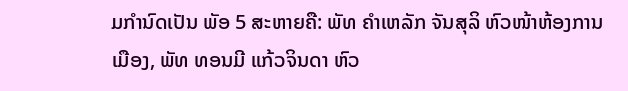ມກຳນົດເປັນ ພັອ 5 ສະຫາຍຄື: ພັທ ຄຳເຫລັກ ຈັນສຸລິ ຫົວໜ້າຫ້ອງການເມືອງ, ພັທ ທອນມີ ແກ້ວຈິນດາ ຫົວ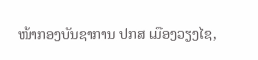ໜ້າກອງບັນຊາການ ປກສ ເມືອງວຽງໄຊ,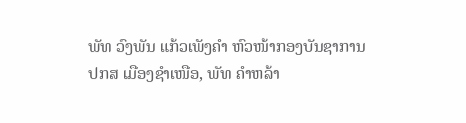ພັທ ວົງພັນ ແກ້ວເພັງຄຳ ຫົວໜ້າກອງບັນຊາການ ປກສ ເມືອງຊຳເໜືອ, ພັທ ຄຳຫລ້າ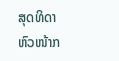ສຸດທິດາ ຫົວໜ້າກ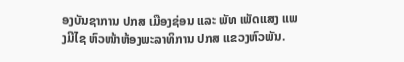ອງບັນຊາການ ປກສ ເມືອງຊ່ອນ ແລະ ພັທ ເພັດແສງ ແພງມີໄຊ ຫົວໜ້າຫ້ອງພະລາທິການ ປກສ ແຂວງຫົວພັນ.